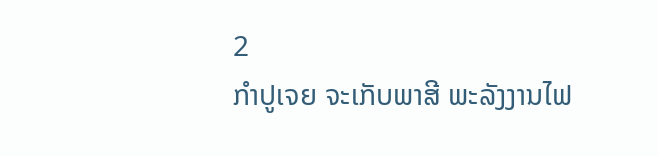2
ກຳປູເຈຍ ຈະເກັບພາສີ ພະລັງງານໄຟ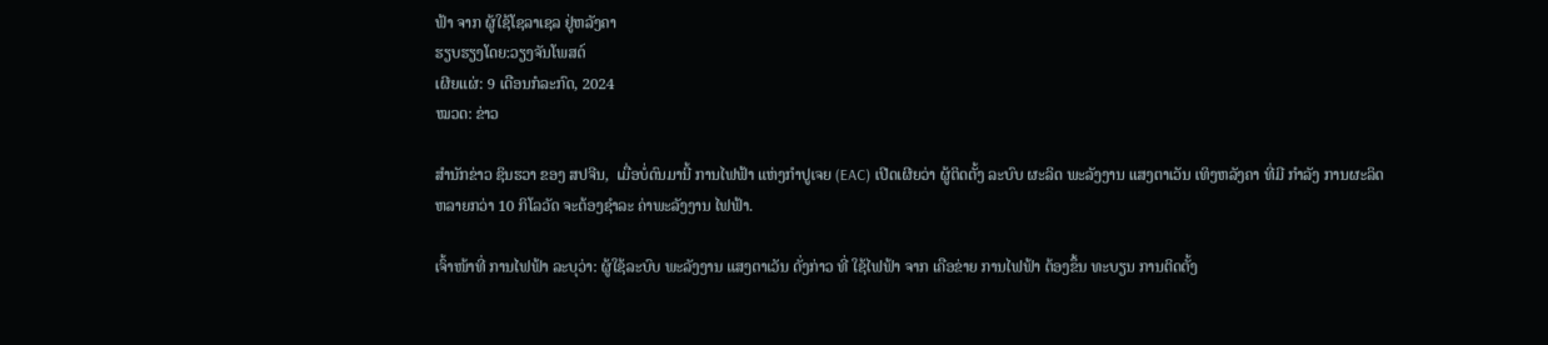ຟ້າ ຈາກ ຜູ້ໃຊ້ໂຊລາເຊລ ຢູ່ຫລັງຄາ
ຮຽບຮຽງໂດຍ:ວຽງຈັນໂພສຕ໌
ເຜີຍແຜ່: 9 ເດືອນກໍລະກົດ, 2024
ໝວດ: ຂ່າວ

ສໍານັກຂ່າວ ຊິນຮວາ ຂອງ ສປຈີນ,  ເມື່ອບໍ່ດົນມານີ້ ການໄຟຟ້າ ແຫ່ງກໍາປູເຈຍ (EAC) ເປີດເຜີຍວ່າ ຜູ້ຕິດຕັ້ງ ລະບົບ ຜະລິດ ພະລັງງານ ແສງຕາເວັນ ເທິງຫລັງຄາ ທີ່ມີ ກຳລັງ ການຜະລິດ ຫລາຍກວ່າ 10 ກິໂລວັດ ຈະຕ້ອງຊໍາລະ ຄ່າພະລັງງານ ໄຟຟ້າ.

ເຈົ້າໜ້າທີ່ ການໄຟຟ້າ ລະບຸວ່າ: ຜູ້ໃຊ້ລະບົບ ພະລັງງານ ແສງຕາເວັນ ດັ່ງກ່າວ ທີ່ ໃຊ້ໄຟຟ້າ ຈາກ ເຄືອຂ່າຍ ການໄຟຟ້າ ຕ້ອງຂຶ້ນ ທະບຽນ ການຕິດຕັ້ງ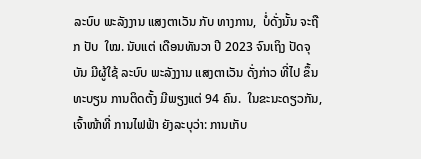ລະບົບ ພະລັງງານ ແສງຕາເວັນ ກັບ ທາງການ,  ບໍ່ດັ່ງນັ້ນ ຈະຖືກ ປັບ  ໃໝ. ນັບແຕ່ ເດືອນທັນວາ ປີ 2023 ຈົນເຖິງ ປັດຈຸບັນ ມີຜູ້ໃຊ້ ລະບົບ ພະລັງງານ ແສງຕາເວັນ ດັ່ງກ່າວ ທີ່ໄປ ຂຶ້ນທະບຽນ ການຕິດຕັ້ງ ມີພຽງແຕ່ 94 ຄົນ.  ໃນຂະນະດຽວກັນ, ເຈົ້າໜ້າທີ່ ການໄຟຟ້າ ຍັງລະບຸວ່າ: ການເກັບ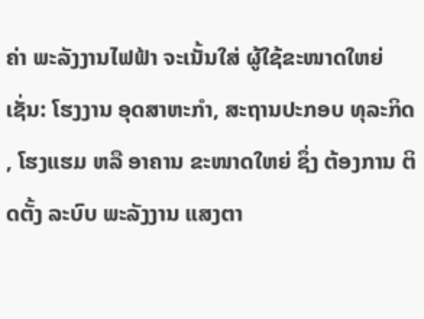ຄ່າ ພະລັງງານໄຟຟ້າ ຈະເນັ້ນໃສ່ ຜູ້ໃຊ້ຂະໜາດໃຫຍ່ ເຊັ່ນ: ໂຮງງານ ອຸດສາຫະກຳ, ສະຖານປະກອບ ທຸລະກິດ , ໂຮງແຮມ ຫລື ອາຄານ ຂະໜາດໃຫຍ່ ຊຶ່ງ ຕ້ອງການ ຕິດຕັ້ງ ລະບົບ ພະລັງງານ ແສງຕາ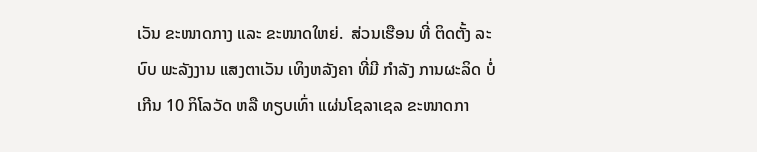ເວັນ ຂະໜາດກາງ ແລະ ຂະໜາດໃຫຍ່.  ສ່ວນເຮືອນ ທີ່ ຕິດຕັ້ງ ລະບົບ ພະລັງງານ ແສງຕາເວັນ ເທິງຫລັງຄາ ທີ່ມີ ກຳລັງ ການຜະລິດ ບໍ່ເກີນ 10 ກິໂລວັດ ຫລື ທຽບເທົ່າ ແຜ່ນໂຊລາເຊລ ຂະໜາດກາ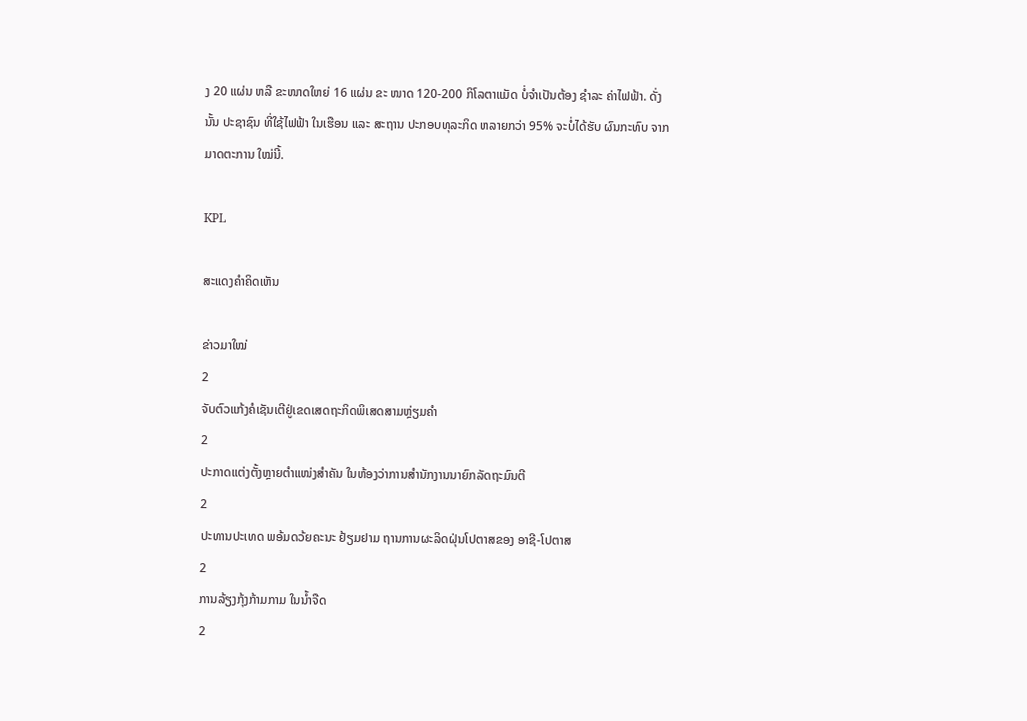ງ 20 ແຜ່ນ ຫລື ຂະໜາດໃຫຍ່ 16 ແຜ່ນ ຂະ ໜາດ 120-200 ກິໂລຕາແມັດ ບໍ່ຈຳເປັນຕ້ອງ ຊຳລະ ຄ່າໄຟຟ້າ. ດັ່ງນັ້ນ ປະຊາຊົນ ທີ່ໃຊ້ໄຟຟ້າ ໃນເຮືອນ ແລະ ສະຖານ ປະກອບທຸລະກິດ ຫລາຍກວ່າ 95% ຈະບໍ່ໄດ້ຮັບ ຜົນກະທົບ ຈາກ ມາດຕະການ ໃໝ່ນີ້.

KPL

ສະແດງຄຳຄິດເຫັນ

ຂ່າວມາໃໝ່
2
ຈັບຕົວແກ້ງຄໍເຊັນເຕີຢູ່ເຂດເສດຖະກິດພິເສດສາມຫຼ່ຽມຄຳ
2
ປະກາດແຕ່ງຕັ້ງຫຼາຍຕຳແໜ່ງສຳຄັນ ໃນຫ້ອງວ່າການສຳນັກງານນາຍົກລັດຖະມົນຕີ
2
ປະທານປະເທດ ພອ້ມດວ້ຍຄະນະ ຢ້ຽມຢາມ ຖານການຜະລິດຝຸ່ນໂປຕາສຂອງ ອາຊີ-ໂປຕາສ
2
ການລ້ຽງກຸ້ງກ້າມກາມ ໃນນໍ້າຈືດ
2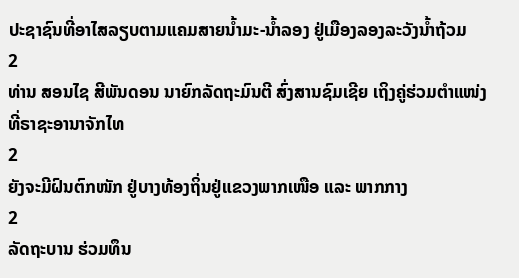ປະຊາຊົນທີ່ອາໄສລຽບຕາມແຄມສາຍນໍ້າມະ-ນໍ້າລອງ ຢູ່ເມືອງລອງລະວັງນໍ້າຖ້ວມ
2
ທ່ານ ສອນໄຊ ສີພັນດອນ ນາຍົກລັດຖະມົນຕີ ສົ່ງສານຊົມເຊີຍ ເຖິງຄູ່ຮ່ວມຕຳແໜ່ງທີ່ຣາຊະອານາຈັກໄທ
2
ຍັງຈະມີຝົນຕົກໜັກ ຢູ່ບາງທ້ອງຖິ່ນຢູ່ແຂວງພາກເໜືອ ແລະ ພາກກາງ
2
ລັດຖະບານ ຮ່ວມທຶນ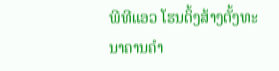ພີທີແອວ ໂຮນດິ້ງສ້າງຕັ້ງທະນາຄານຄຳ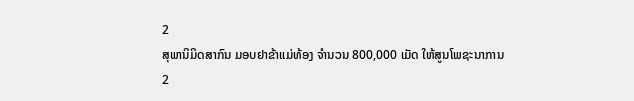2
ສຸພານິມິດສາກົນ ມອບຢາຂ້າແມ່ທ້ອງ ຈຳນວນ 800,000 ເມັດ ໃຫ້ສູນໂພຊະນາການ
2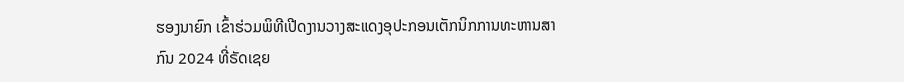ຮອງນາຍົກ ເຂົ້າຮ່ວມພິທີເປີດງານວາງສະແດງອຸປະກອນເຕັກນິກການທະຫານສາກົນ 2024 ທີ່ຣັດເຊຍ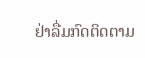ຢ່າລື່ມກົດຕິດຕາມ